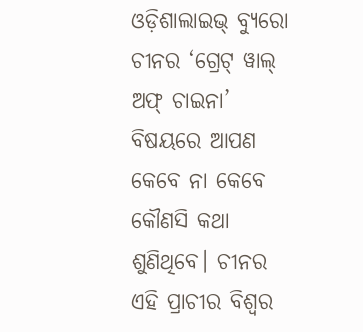ଓଡ଼ିଶାଲାଇଭ୍ ବ୍ୟୁରୋ
ଚୀନର ‘ଗ୍ରେଟ୍ ୱାଲ୍ ଅଫ୍ ଚାଇନା’ ବିଷୟରେ ଆପଣ କେବେ ନା କେବେ କୌଣସି କଥା ଶୁଣିଥିବେ। ଚୀନର ଏହି ପ୍ରାଚୀର ବିଶ୍ୱର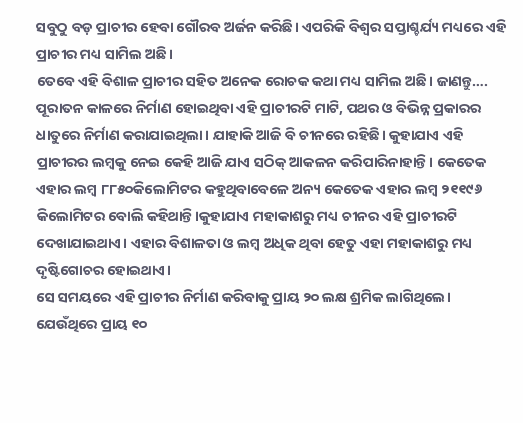ସବୁଠୁ ବଡ଼ ପ୍ରାଚୀର ହେବା ଗୌରବ ଅର୍ଜନ କରିଛି। ଏପରିକି ବିଶ୍ୱର ସପ୍ତାଶ୍ଚର୍ଯ୍ୟ ମଧ୍ୟରେ ଏହି ପ୍ରାଚୀର ମଧ୍ୟ ସାମିଲ ଅଛି।
ତେବେ ଏହି ବିଶାଳ ପ୍ରାଚୀର ସହିତ ଅନେକ ରୋଚକ କଥା ମଧ୍ୟ ସାମିଲ ଅଛି। ଜାଣନ୍ତୁ….
ପୂରାତନ କାଳରେ ନିର୍ମାଣ ହୋଇଥିବା ଏହି ପ୍ରାଚୀରଟି ମାଟି, ପଥର ଓ ବିଭିନ୍ନ ପ୍ରକାରର ଧାତୁରେ ନିର୍ମାଣ କରାଯାଇଥିଲା। ଯାହାକି ଆଜି ବି ଚୀନରେ ରହିଛି। କୁହାଯାଏ ଏହି ପ୍ରାଚୀରର ଲମ୍ବକୁ ନେଇ କେହି ଆଜି ଯାଏ ସଠିକ୍ ଆକଳନ କରିପାରିନାହାନ୍ତି। କେତେକ ଏହାର ଲମ୍ବ ୮୮୫୦କିଲୋମିଟର କହୁଥିବାବେଳେ ଅନ୍ୟ କେତେକ ଏହାର ଲମ୍ବ ୨୧୧୯୬ କିଲୋମିଟର ବୋଲି କହିଥାନ୍ତି।କୁହାଯାଏ ମହାକାଶରୁ ମଧ୍ୟ ଚୀନର ଏହି ପ୍ରାଚୀରଟି ଦେଖାଯାଇଥାଏ। ଏହାର ବିଶାଳତା ଓ ଲମ୍ବ ଅଧିକ ଥିବା ହେତୁ ଏହା ମହାକାଶରୁ ମଧ୍ୟ ଦୃଷ୍ଟିଗୋଚର ହୋଇଥାଏ।
ସେ ସମୟରେ ଏହି ପ୍ରାଚୀର ନିର୍ମାଣ କରିବାକୁ ପ୍ରାୟ ୨୦ ଲକ୍ଷ ଶ୍ରମିକ ଲାଗିଥିଲେ। ଯେଉଁଥିରେ ପ୍ରାୟ ୧୦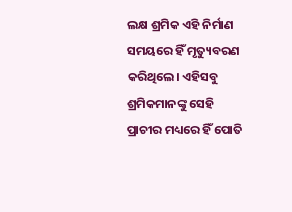ଲକ୍ଷ ଶ୍ରମିକ ଏହି ନିର୍ମାଣ ସମୟରେ ହିଁ ମୃତ୍ୟୁବରଣ କରିଥିଲେ। ଏହିସବୁ ଶ୍ରମିକମାନଙ୍କୁ ସେହି ପ୍ରାଚୀର ମଧ୍ୟରେ ହିଁ ପୋତି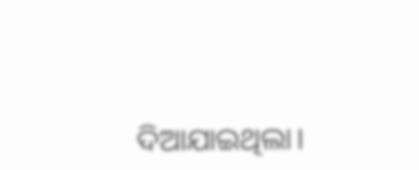ଦିଆଯାଇଥିଲା।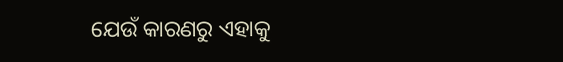ଯେଉଁ କାରଣରୁ ଏହାକୁ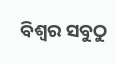ବିଶ୍ୱର ସବୁଠୁ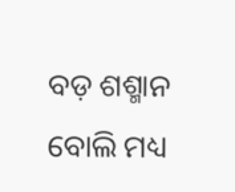ବଡ଼ ଶଶ୍ମାନ ବୋଲି ମଧ୍ୟ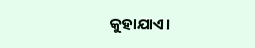କୁହାଯାଏ।